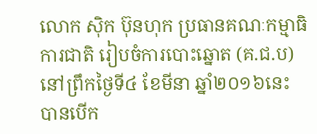លោក ស៊ិក ប៊ុនហុក ប្រធានគណៈកម្មាធិការជាតិ រៀបចំការបោះឆ្នោត (គ.ជ.ប) នៅព្រឹកថ្ងៃទី៤ ខែមីនា ឆ្នាំ២០១៦នេះ បានបើក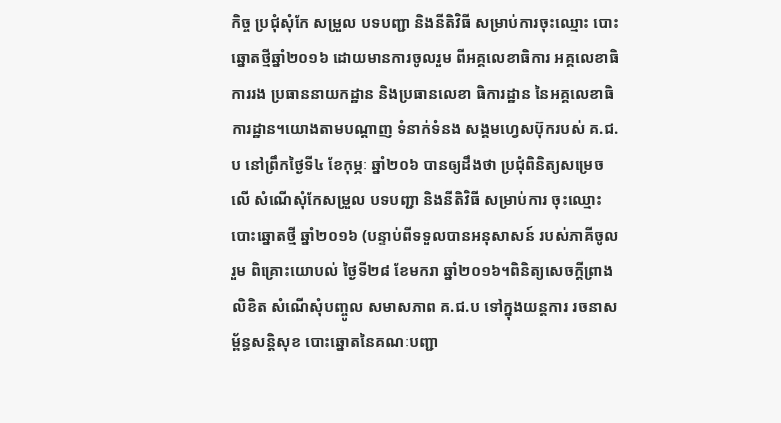កិច្ច ប្រជុំសុំកែ សម្រួល បទបញ្ជា និងនីតិវិធី សម្រាប់ការចុះឈ្មោះ បោះឆ្នោតថ្មីឆ្នាំ២០១៦ ដោយមានការចូលរួម ពីអគ្គលេខាធិការ អគ្គលេខាធិការរង ប្រធាននាយកដ្ឋាន និងប្រធានលេខា ធិការដ្ឋាន នៃអគ្គលេខាធិការដ្ឋាន។យោងតាមបណ្ដាញ ទំនាក់ទំនង សង្គមហ្វេសប៊ុករបស់ គ.ជ.ប នៅព្រឹកថ្ងៃទី៤ ខែកុម្ភៈ ឆ្នាំ២០៦ បានឲ្យដឹងថា ប្រជុំពិនិត្យសម្រេចលើ សំណើសុំកែសម្រួល បទបញ្ជា និងនីតិវិធី សម្រាប់ការ ចុះឈ្មោះបោះឆ្នោតថ្មី ឆ្នាំ២០១៦ (បន្ទាប់ពីទទួលបានអនុសាសន៍ របស់ភាគីចូលរួម ពិគ្រោះយោបល់ ថ្ងៃទី២៨ ខែមករា ឆ្នាំ២០១៦។ពិនិត្យសេចក្តីព្រាងលិខិត សំណើសុំបញ្ចូល សមាសភាព គ.ជ.ប ទៅក្នុងយន្តការ រចនាសម្ព័ន្ធសន្តិសុខ បោះឆ្នោតនៃគណៈបញ្ជា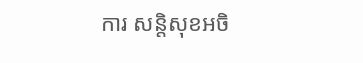ការ សន្តិសុខអចិ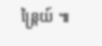ន្រ្តៃយ៍ ៕